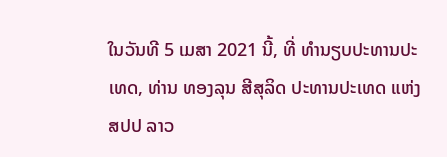ໃນວັນທີ 5 ເມສາ 2021 ນີ້, ທີ່ ທຳນຽບປະທານປະເທດ, ທ່ານ ທອງລຸນ ສີສຸລິດ ປະທານປະເທດ ແຫ່ງ ສປປ ລາວ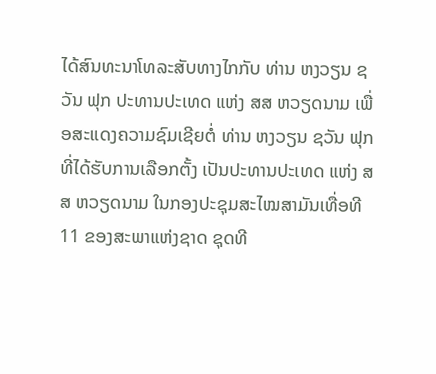ໄດ້ສົນທະນາໂທລະສັບທາງໄກກັບ ທ່ານ ຫງວຽນ ຊວັນ ຟຸກ ປະທານປະເທດ ແຫ່ງ ສສ ຫວຽດນາມ ເພື່ອສະແດງຄວາມຊົມເຊີຍຕໍ່ ທ່ານ ຫງວຽນ ຊວັນ ຟຸກ ທີ່ໄດ້ຮັບການເລືອກຕັ້ງ ເປັນປະທານປະເທດ ແຫ່ງ ສສ ຫວຽດນາມ ໃນກອງປະຊຸມສະໄໝສາມັນເທື່ອທີ 11 ຂອງສະພາແຫ່ງຊາດ ຊຸດທີ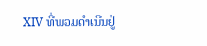XIV ທີ່ພວມດຳເນີນຢູ່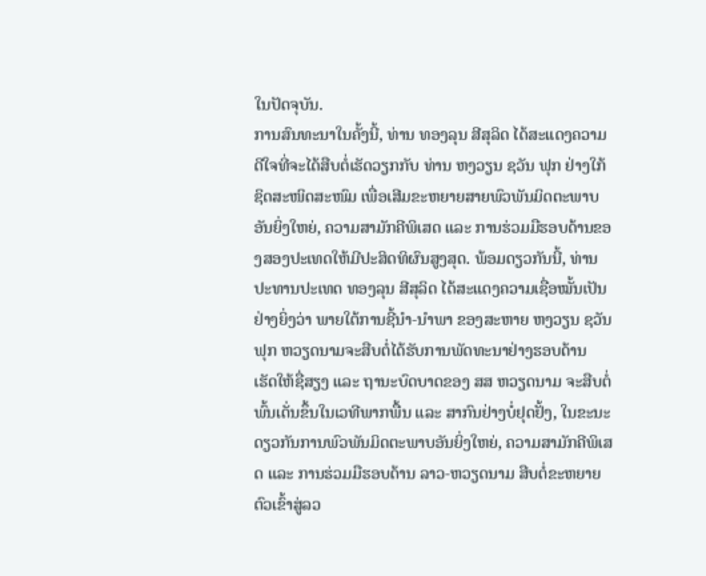ໃນປັດຈຸບັນ.
ການສົນທະນາໃນຄັ້ງນີ້, ທ່ານ ທອງລຸນ ສີສຸລິດ ໄດ້ສະແດງຄວາມດີໃຈທີ່ຈະໄດ້ສືບຕໍ່ເຮັດວຽກກັບ ທ່ານ ຫງວຽນ ຊວັນ ຟຸກ ຢ່າງໃກ້ຊິດສະໜິດສະໜົມ ເພື່ອເສີມຂະຫຍາຍສາຍພົວພັນມິດຕະພາບອັນຍິ່ງໃຫຍ່, ຄວາມສາມັກຄີພິເສດ ແລະ ການຮ່ວມມືຮອບດ້ານຂອງສອງປະເທດໃຫ້ມີປະສິດທິຜົນສູງສຸດ. ພ້ອມດຽວກັນນີ້, ທ່ານ ປະທານປະເທດ ທອງລຸນ ສີສຸລິດ ໄດ້ສະແດງຄວາມເຊື່ອໝັ້ນເປັນຢ່າງຍິ່ງວ່າ ພາຍໃຕ້ການຊີ້ນໍາ-ນໍາພາ ຂອງສະຫາຍ ຫງວຽນ ຊວັນ ຟຸກ ຫວຽດນາມຈະສືບຕໍ່ໄດ້ຮັບການພັດທະນາຢ່າງຮອບດ້ານ ເຮັດໃຫ້ຊື່ສຽງ ແລະ ຖານະບົດບາດຂອງ ສສ ຫວຽດນາມ ຈະສືບຕໍ່ພົ້ນເດັ່ນຂຶ້ນໃນເວທີພາກພື້ນ ແລະ ສາກົນຢ່າງບໍ່ຢຸດຢັ້ງ, ໃນຂະນະດຽວກັນການພົວພັນມິດຕະພາບອັນຍິ່ງໃຫຍ່, ຄວາມສາມັກຄີພິເສດ ແລະ ການຮ່ວມມືຮອບດ້ານ ລາວ-ຫວຽດນາມ ສືບຕໍ່ຂະຫຍາຍຕົວເຂົ້າສູ່ລວ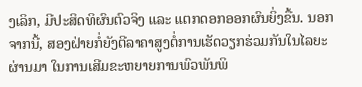ງເລິກ, ມີປະສິດທິຜົນຕົວຈິງ ແລະ ແຕກດອກອອກຜົນຍິ່ງຂື້ນ. ນອກຈາກນີ້, ສອງຝ່າຍກໍ່ຍັງຕີລາຄາສູງຕໍ່ການເຮັດວຽກຮ່ວມກັນໃນໄລຍະຜ່ານມາ ໃນການເສີມຂະຫຍາຍການພົວພັນພິ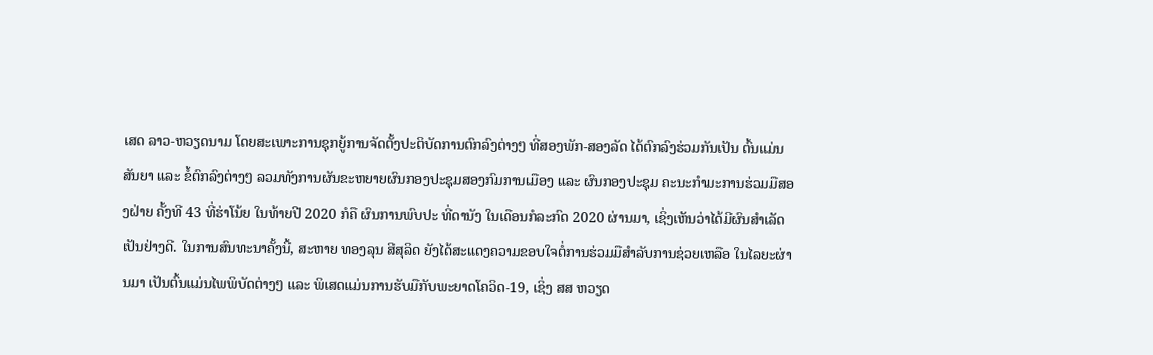ເສດ ລາວ-ຫວຽດນາມ ໂດຍສະເພາະການຊຸກຍູ້ການຈັດຕັ້ງປະຕິບັດການຕົກລົງຕ່າງໆ ທີ່ສອງພັກ-ສອງລັດ ໄດ້ຕົກລົງຮ່ວມກັນເປັນ ຕົ້ນແມ່ນ ສັນຍາ ແລະ ຂໍ້ຕົກລົງຕ່າງໆ ລວມທັງການຜັນຂະຫຍາຍຜົນກອງປະຊຸມສອງກົມການເມືອງ ແລະ ຜົນກອງປະຊຸມ ຄະນະກໍາມະການຮ່ວມມືສອງຝ່າຍ ຄັ້ງທີ 43 ທີ່ຮ່າໂນ້ຍ ໃນທ້າຍປີ 2020 ກໍຄື ຜົນການພົບປະ ທີ່ດານັງ ໃນເດືອນກໍລະກົດ 2020 ຜ່ານມາ, ເຊິ່ງເຫັນວ່າໄດ້ມີຜົນສຳເລັດເປັນຢ່າງດີ. ໃນການສົນທະນາຄັ້ງນີ້, ສະຫາຍ ທອງລຸນ ສີສຸລິດ ຍັງໄດ້ສະແດງຄວາມຂອບໃຈຕໍ່ການຮ່ວມມືສໍາລັບການຊ່ວຍເຫລືອ ໃນໄລຍະຜ່ານມາ ເປັນຕົ້ນແມ່ນໄພພິບັດຕ່າງໆ ແລະ ພິເສດແມ່ນການຮັບມືກັບພະຍາດໂຄວິດ-19, ເຊິ່ງ ສສ ຫວຽດ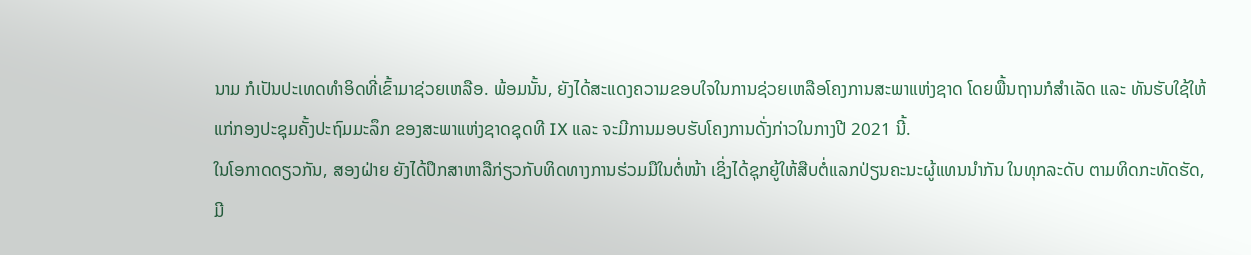ນາມ ກໍເປັນປະເທດທໍາອິດທີ່ເຂົ້າມາຊ່ວຍເຫລືອ. ພ້ອມນັ້ນ, ຍັງໄດ້ສະແດງຄວາມຂອບໃຈໃນການຊ່ວຍເຫລືອໂຄງການສະພາແຫ່ງຊາດ ໂດຍພື້ນຖານກໍສໍາເລັດ ແລະ ທັນຮັບໃຊ້ໃຫ້ແກ່ກອງປະຊຸມຄັ້ງປະຖົມມະລຶກ ຂອງສະພາແຫ່ງຊາດຊຸດທີ IX ແລະ ຈະມີການມອບຮັບໂຄງການດັ່ງກ່າວໃນກາງປີ 2021 ນີ້.
ໃນໂອກາດດຽວກັນ, ສອງຝ່າຍ ຍັງໄດ້ປຶກສາຫາລືກ່ຽວກັບທິດທາງການຮ່ວມມືໃນຕໍ່ໜ້າ ເຊິ່ງໄດ້ຊຸກຍູ້ໃຫ້ສືບຕໍ່ແລກປ່ຽນຄະນະຜູ້ແທນນໍາກັນ ໃນທຸກລະດັບ ຕາມທິດກະທັດຮັດ, ມີ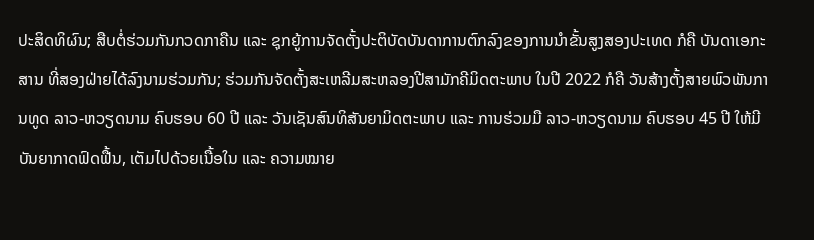ປະສິດທິຜົນ; ສືບຕໍ່ຮ່ວມກັນກວດກາຄືນ ແລະ ຊຸກຍູ້ການຈັດຕັ້ງປະຕິບັດບັນດາການຕົກລົງຂອງການນໍາຂັ້ນສູງສອງປະເທດ ກໍຄື ບັນດາເອກະສານ ທີ່ສອງຝ່າຍໄດ້ລົງນາມຮ່ວມກັນ; ຮ່ວມກັນຈັດຕັ້ງສະເຫລີມສະຫລອງປີສາມັກຄີມິດຕະພາບ ໃນປີ 2022 ກໍຄື ວັນສ້າງຕັ້ງສາຍພົວພັນການທູດ ລາວ-ຫວຽດນາມ ຄົບຮອບ 60 ປີ ແລະ ວັນເຊັນສົນທິສັນຍາມິດຕະພາບ ແລະ ການຮ່ວມມື ລາວ-ຫວຽດນາມ ຄົບຮອບ 45 ປີ ໃຫ້ມີບັນຍາກາດຟົດຟື້ນ, ເຕັມໄປດ້ວຍເນື້ອໃນ ແລະ ຄວາມໝາຍ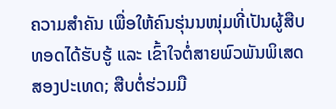ຄວາມສຳຄັນ ເພື່ອໃຫ້ຄົນຮຸ່ນນໜຸ່ມທີ່ເປັນຜູ້ສືບທອດໄດ້ຮັບຮູ້ ແລະ ເຂົ້າໃຈຕໍ່ສາຍພົວພັນພິເສດສອງປະເທດ; ສືບຕໍ່ຮ່ວມມື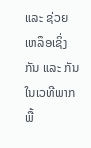ແລະ ຊ່ວຍເຫລຶອເຊິ່ງກັນ ແລະ ກັນ ໃນເວທີພາກພື້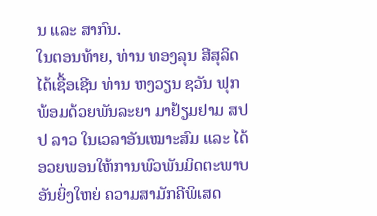ນ ແລະ ສາກົນ.
ໃນຕອນທ້າຍ, ທ່ານ ທອງລຸນ ສີສຸລິດ ໄດ້ເຊື້ອເຊີນ ທ່ານ ຫງວຽນ ຊວັນ ຟຸກ ພ້ອມດ້ວຍພັນລະຍາ ມາຢ້ຽມຢາມ ສປປ ລາວ ໃນເວລາອັນເໝາະສົມ ແລະ ໄດ້ອວຍພອນໃຫ້ການພົວພັນມິດຕະພາບອັນຍິ່ງໃຫຍ່ ຄວາມສາມັກຄີພິເສດ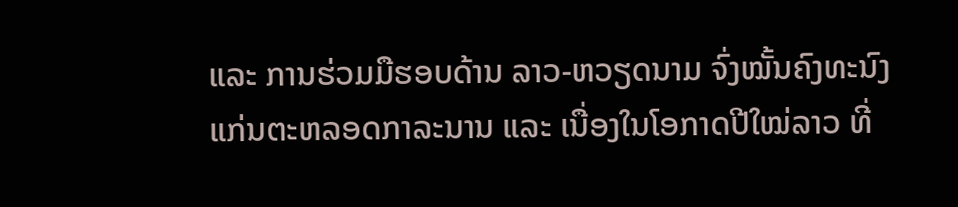ແລະ ການຮ່ວມມືຮອບດ້ານ ລາວ-ຫວຽດນາມ ຈົ່ງໝັ້ນຄົງທະນົງແກ່ນຕະຫລອດກາລະນານ ແລະ ເນື່ອງໃນໂອກາດປີໃໝ່ລາວ ທີ່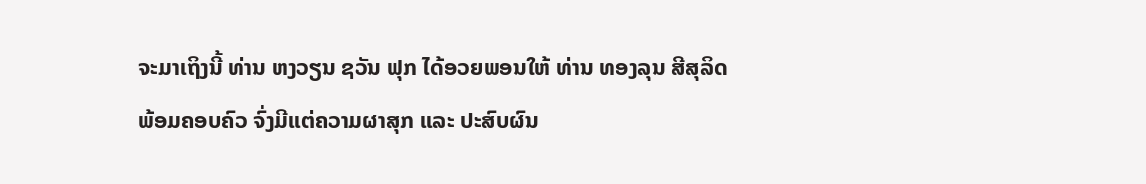ຈະມາເຖິງນີ້ ທ່ານ ຫງວຽນ ຊວັນ ຟຸກ ໄດ້ອວຍພອນໃຫ້ ທ່ານ ທອງລຸນ ສີສຸລິດ ພ້ອມຄອບຄົວ ຈົ່ງມີແຕ່ຄວາມຜາສຸກ ແລະ ປະສົບຜົນ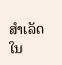ສໍາເລັດໃນ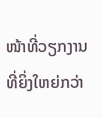ໜ້າທີ່ວຽກງານທີ່ຍິ່ງໃຫຍ່ກວ່າ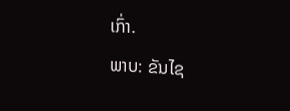ເກົ່າ.
ພາບ: ຂັນໄຊ